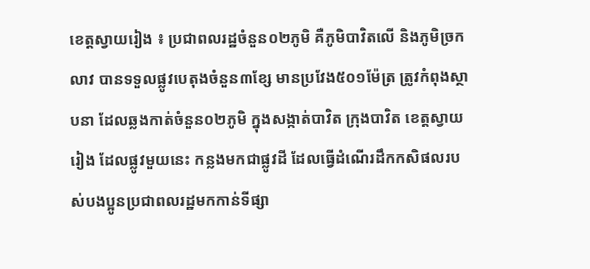ខេត្តស្វាយរៀង ៖ ប្រជាពលរដ្ឋចំនួន០២ភូមិ គឺភូមិបាវិតលើ និងភូមិច្រកលាវ បានទទួលផ្លូវបេតុងចំនួន៣ខ្សែ មានប្រវែង៥០១ម៉ែត្រ ត្រូវកំពុងស្ថាបនា ដែលឆ្លងកាត់ចំនួន០២ភូមិ ក្នុងសង្កាត់បាវិត ក្រុងបាវិត ខេត្តស្វាយរៀង ដែលផ្លូវមួយនេះ កន្លងមកជាផ្លូវដី ដែលធ្វើដំណើរដឹកកសិផលរបស់បងប្អូនប្រជាពលរដ្ឋមកកាន់ទីផ្សា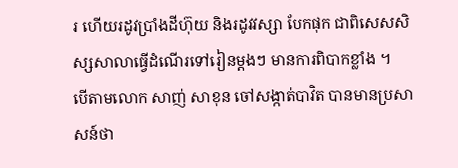រ ហើយរដូវប្រាំងដីហ៊ុយ និងរដូវវស្សា បែកផុក ជាពិសេសសិស្សសាលាធ្វើដំណើរទៅរៀនម្តងៗ មានការពិបាកខ្លាំង ។
បើតាមលោក សាញ់ សាខុន ចៅសង្កាត់បាវិត បានមានប្រសាសន៍ថា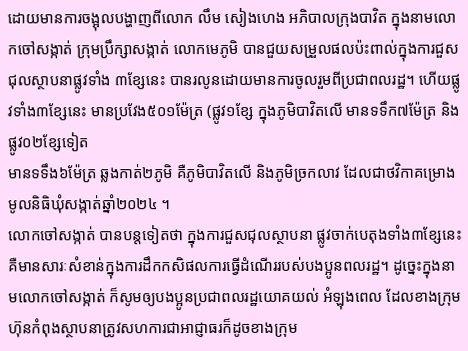ដោយមានការចង្អុលបង្ហាញពីលោក លឹម សៀងហេង អភិបាលក្រុងបាវិត ក្នុងនាមលោកចៅសង្កាត់ ក្រុមប្រឹក្សាសង្កាត់ លោកមេភូមិ បានជួយសម្រួលផលប៉ះពាល់ក្នុងការជួសជុលស្ថាបនាផ្លូវទាំង ៣ខ្សែនេះ បានរលូនដោយមានការចូលរួមពីប្រជាពលរដ្ឋ។ ហើយផ្លូវទាំង៣ខ្សែនេះ មានប្រវែង៥០១ម៉ែត្រ (ផ្លូវ១ខ្សែ ក្នុងភូមិបាវិតលើ មានទទឹក៧ម៉ែត្រ និងផ្លូវ០២ខ្សែទៀត
មានទទឹង៦ម៉ែត្រ ឆ្លងកាត់២ភូមិ គឺភូមិបាវិតលើ និងភូមិច្រកលាវ ដែលជាថវិកាគម្រោងមូលនិធិឃុំសង្កាត់ឆ្នាំ២០២៤ ។
លោកចៅសង្កាត់ បានបន្តទៀតថា ក្នុងការជួសជុលស្ថាបនា ផ្លូវចាក់បេតុងទាំង៣ខ្សែនេះ គឺមានសារៈសំខាន់ក្នុងការដឹកកសិផលការធ្វើដំណើររបស់បងប្អូនពលរដ្ឋ។ ដូច្នេះក្នុងនាមលោកចៅសង្កាត់ ក៏សូមឲ្យបងប្អូនប្រជាពលរដ្ឋយោគយល់ អំឡុងពេល ដែលខាងក្រុមហ៊ុនកំពុងស្ថាបនាត្រូវសហការជាអាជ្ញាធរក៏ដូចខាងក្រុម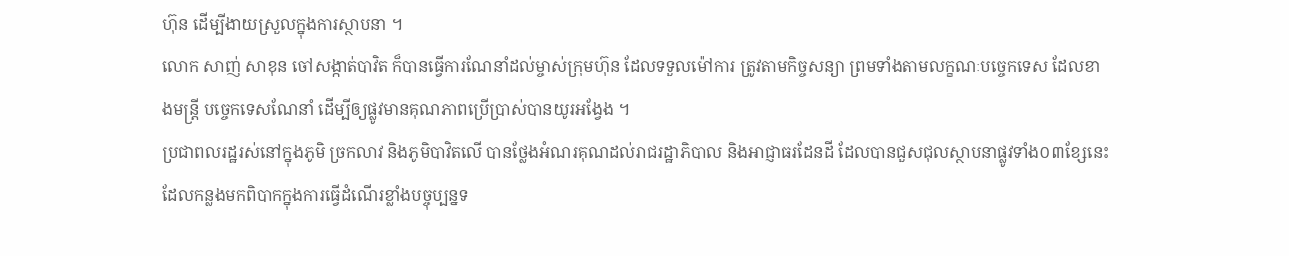ហ៊ុន ដើម្បីងាយស្រួលក្នុងការស្ថាបនា ។
លោក សាញ់ សាខុន ចៅសង្កាត់បាវិត ក៏បានធ្វើការណែនាំដល់ម្ចាស់ក្រុមហ៊ុន ដែលទទួលម៉ៅការ ត្រូវតាមកិច្ចសន្យា ព្រមទាំងតាមលក្ខណៈបច្ចេកទេស ដែលខាងមន្ត្រី បច្ចេកទេសណែនាំ ដើម្បីឲ្យផ្លូវមានគុណភាពប្រើប្រាស់បានយូរអង្វែង ។
ប្រជាពលរដ្ឋរស់នៅក្នុងភូមិ ច្រកលាវ និងភូមិបាវិតលើ បានថ្លែងអំណរគុណដល់រាជរដ្ឋាភិបាល និងអាជ្ញាធរដែនដី ដែលបានជួសជុលស្ថាបនាផ្លូវទាំង០៣ខ្សែនេះ ដែលកន្លងមកពិបាកក្នុងការធ្វើដំណើរខ្លាំងបច្ចុប្បន្នទ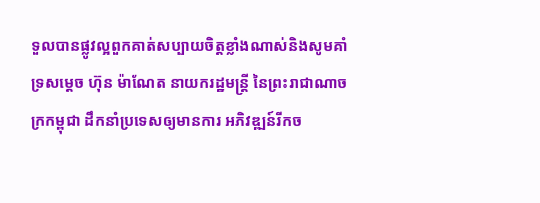ទួលបានផ្លូវល្អពួកគាត់សប្បាយចិត្តខ្លាំងណាស់និងសូមគាំទ្រសម្តេច ហ៊ុន ម៉ាណែត នាយករដ្ឋមន្ត្រី នៃព្រះរាជាណាចក្រកម្ពុជា ដឹកនាំប្រទេសឲ្យមានការ អភិវឌ្ឍន៍រីកច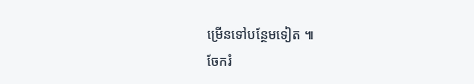ម្រើនទៅបន្ថែមទៀត ៕
ចែករំ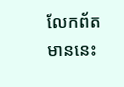លែកព័តមាននេះ